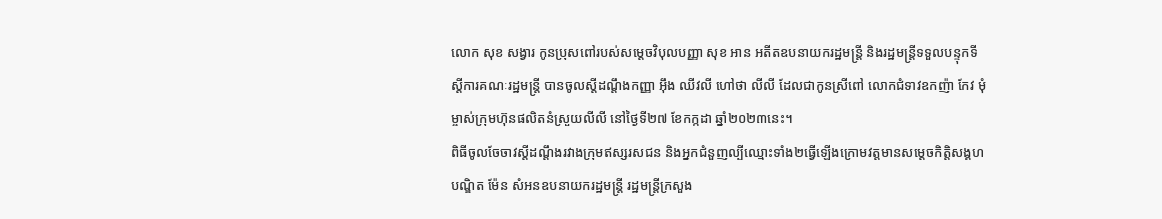លោក សុខ សង្វារ កូនប្រុសពៅរបស់សម្ដេចវិបុលបញ្ញា សុខ អាន អតីតឧបនាយករដ្ឋមន្ត្រី និងរដ្ឋមន្ត្រីទទួលបន្ទុកទីស្ដីការគណៈរដ្ឋមន្ត្រី បានចូលស្តីដណ្តឹងកញ្ញា អ៊ឹង ឈីវលី ហៅថា លីលី ដែលជាកូនស្រីពៅ លោកជំទាវឧកញ៉ា កែវ មុំ ម្ចាស់ក្រុមហ៊ុនផលិតនំស្រួយលីលី នៅថ្ងៃទី២៧ ខែកក្កដា ឆ្នាំ២០២៣នេះ។
ពិធីចូលចែចាវស្តីដណ្តឹងរវាងក្រុមឥស្សរសជន និងអ្នកជំនួញល្បីឈ្មោះទាំង២ធ្វើឡើងក្រោមវត្តមានសម្តេចកិត្តិសង្គហបណ្ឌិត ម៉ែន សំអនឧបនាយករដ្ឋមន្រ្តី រដ្ឋមន្រ្តីក្រសួង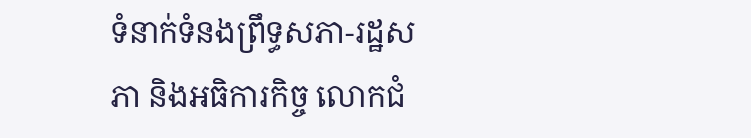ទំនាក់ទំនងព្រឹទ្ធសភា-រដ្ឋសភា និងអធិការកិច្ច លោកជំ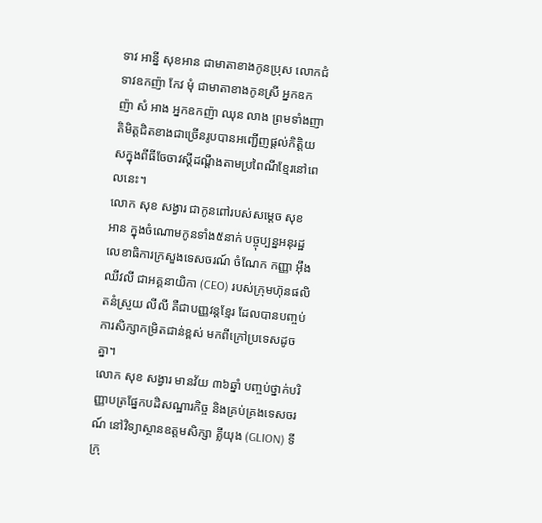ទាវ អាន្នី សុខអាន ជាមាតាខាងកូនប្រុស លោកជំទាវឧកញ៉ា កែវ មុំ ជាមាតាខាងកូនស្រី អ្នកឧកញ៉ា សំ អាង អ្នកឧកញ៉ា ឈុន លាង ព្រមទាំងញាតិមិត្តជិតខាងជាច្រើនរូបបានអញ្ជើញផ្តល់កិត្តិយសក្នុងពីធីចែចាវស្តីដណ្តឹងតាមប្រពៃណីខ្មែរនៅពេលនេះ។
លោក សុខ សង្វារ ជាកូនពៅរបស់សម្តេច សុខ អាន ក្នុងចំណោមកូនទាំង៥នាក់ បច្ចុប្បន្នអនុរដ្ឋលេខាធិការក្រសួងទេសចរណ៍ ចំណែក កញ្ញា អ៊ឹង ឈីវលី ជាអគ្គនាយិកា (CEO) របស់ក្រុមហ៊ុនផលិតនំស្រួយ លីលី គឺជាបញ្ញវន្តខ្មែរ ដែលបានបញ្ចប់ការសិក្សាកម្រិតជាន់ខ្ពស់ មកពីក្រៅប្រទេសដូចគ្នា។
លោក សុខ សង្វារ មានវ័យ ៣៦ឆ្នាំ បញ្ចប់ថ្នាក់បរិញ្ញាបត្រផ្នែកបដិសណ្ឋារកិច្ច និងគ្រប់គ្រងទេសចរណ៍ នៅវិទ្យាស្ថានឧត្តមសិក្សា គ្លីយុង (GLION) ទីក្រុ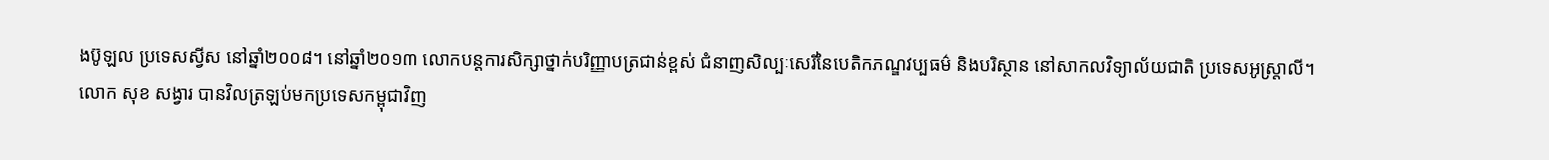ងប៊ូឡល ប្រទេសស្វីស នៅឆ្នាំ២០០៨។ នៅឆ្នាំ២០១៣ លោកបន្តការសិក្សាថ្នាក់បរិញ្ញាបត្រជាន់ខ្ពស់ ជំនាញសិល្បៈសេរីនៃបេតិកភណ្ឌវប្បធម៌ និងបរិស្ថាន នៅសាកលវិទ្យាល័យជាតិ ប្រទេសអូស្ត្រាលី។
លោក សុខ សង្វារ បានវិលត្រឡប់មកប្រទេសកម្ពុជាវិញ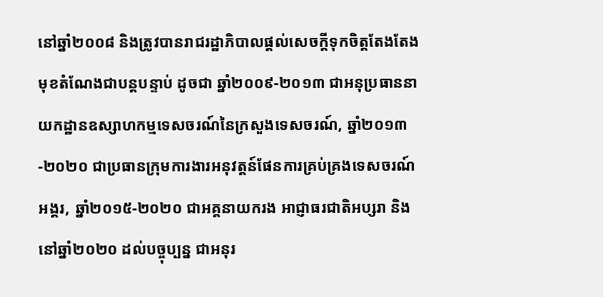នៅឆ្នាំ២០០៨ និងត្រូវបានរាជរដ្ឋាភិបាលផ្តល់សេចក្តីទុកចិត្តតែងតែងមុខតំណែងជាបន្តបន្ទាប់ ដូចជា ឆ្នាំ២០០៩-២០១៣ ជាអនុប្រធាននាយកដ្ឋានឧស្សាហកម្មទេសចរណ៍នៃក្រសួងទេសចរណ៍, ឆ្នាំ២០១៣-២០២០ ជាប្រធានក្រុមការងារអនុវត្តន៍ផែនការគ្រប់គ្រងទេសចរណ៍អង្គរ, ឆ្នាំ២០១៥-២០២០ ជាអគ្គនាយករង អាជ្ញាធរជាតិអប្សរា និងនៅឆ្នាំ២០២០ ដល់បច្ចុប្បន្ន ជាអនុរ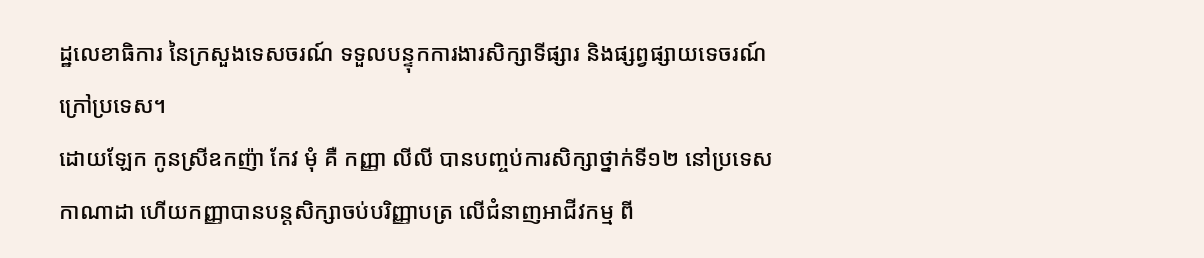ដ្ឋលេខាធិការ នៃក្រសួងទេសចរណ៍ ទទួលបន្ទុកការងារសិក្សាទីផ្សារ និងផ្សព្វផ្សាយទេចរណ៍ក្រៅប្រទេស។
ដោយឡែក កូនស្រីឧកញ៉ា កែវ មុំ គឺ កញ្ញា លីលី បានបញ្ចប់ការសិក្សាថ្នាក់ទី១២ នៅប្រទេសកាណាដា ហើយកញ្ញាបានបន្តសិក្សាចប់បរិញ្ញាបត្រ លើជំនាញអាជីវកម្ម ពី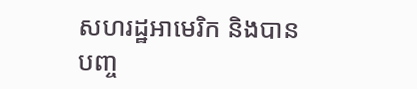សហរដ្ឋអាមេរិក និងបានបញ្ច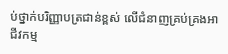ប់ថ្នាក់បរិញ្ញាបត្រជាន់ខ្ពស់ លើជំនាញគ្រប់គ្រងអាជីវកម្ម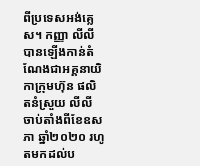ពីប្រទេសអង់គ្លេស។ កញ្ញា លីលី បានឡើងកាន់តំណែងជាអគ្គនាយិកាក្រុមហ៊ុន ផលិតនំស្រួយ លីលី ចាប់តាំងពីខែឧសភា ឆ្នាំ២០២០ រហូតមកដល់ប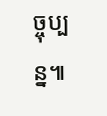ច្ចុប្បន្ន៕